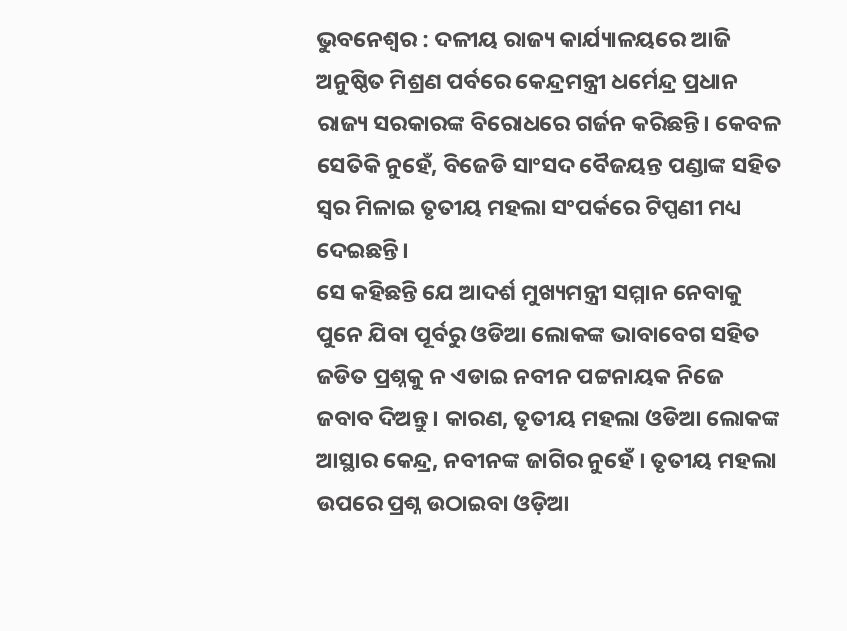ଭୁବନେଶ୍ୱର : ଦଳୀୟ ରାଜ୍ୟ କାର୍ଯ୍ୟାଳୟରେ ଆଜି ଅନୁଷ୍ଠିତ ମିଶ୍ରଣ ପର୍ବରେ କେନ୍ଦ୍ରମନ୍ତ୍ରୀ ଧର୍ମେନ୍ଦ୍ର ପ୍ରଧାନ ରାଜ୍ୟ ସରକାରଙ୍କ ବିରୋଧରେ ଗର୍ଜନ କରିଛନ୍ତି। କେବଳ ସେତିକି ନୁହେଁ, ବିଜେଡି ସାଂସଦ ବୈଜୟନ୍ତ ପଣ୍ଡାଙ୍କ ସହିତ ସ୍ୱର ମିଳାଇ ତୃତୀୟ ମହଲା ସଂପର୍କରେ ଟିପ୍ପଣୀ ମଧ୍ୟ ଦେଇଛନ୍ତି।
ସେ କହିଛନ୍ତି ଯେ ଆଦର୍ଶ ମୁଖ୍ୟମନ୍ତ୍ରୀ ସମ୍ମାନ ନେବାକୁ ପୁନେ ଯିବା ପୂର୍ବରୁ ଓଡିଆ ଲୋକଙ୍କ ଭାବାବେଗ ସହିତ ଜଡିତ ପ୍ରଶ୍ନକୁ ନ ଏଡାଇ ନବୀନ ପଟ୍ଟନାୟକ ନିଜେ ଜବାବ ଦିଅନ୍ତୁ। କାରଣ, ତୃତୀୟ ମହଲା ଓଡିଆ ଲୋକଙ୍କ ଆସ୍ଥାର କେନ୍ଦ୍ର, ନବୀନଙ୍କ ଜାଗିର ନୁହେଁ । ତୃତୀୟ ମହଲା ଉପରେ ପ୍ରଶ୍ନ ଉଠାଇବା ଓଡ଼ିଆ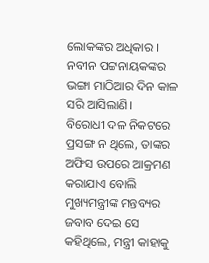ଲୋକଙ୍କର ଅଧିକାର । ନବୀନ ପଟ୍ଟନାୟକଙ୍କର ଭଙ୍ଗା ମାଠିଆର ଦିନ କାଳ ସରି ଆସିଲାଣି।
ବିରୋଧୀ ଦଳ ନିକଟରେ ପ୍ରସଙ୍ଗ ନ ଥିଲେ, ତାଙ୍କର ଅଫିସ ଉପରେ ଆକ୍ରମଣ କରାଯାଏ ବୋଲି ମୁଖ୍ୟମନ୍ତ୍ରୀଙ୍କ ମନ୍ତବ୍ୟର ଜବାବ ଦେଇ ସେ କହିଥିଲେ, ମନ୍ତ୍ରୀ କାହାକୁ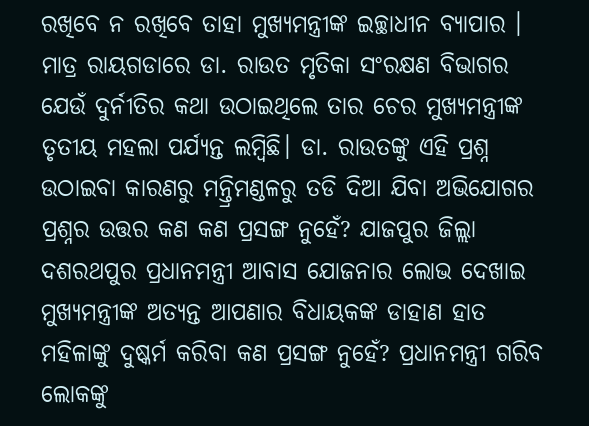ରଖିବେ ନ ରଖିବେ ତାହା ମୁଖ୍ୟମନ୍ତ୍ରୀଙ୍କ ଇଚ୍ଛାଧୀନ ବ୍ୟାପାର । ମାତ୍ର ରାୟଗଡାରେ ଡା. ରାଉତ ମୃତିକା ସଂରକ୍ଷଣ ବିଭାଗର ଯେଉଁ ଦୁର୍ନୀତିର କଥା ଉଠାଇଥିଲେ ତାର ଚେର ମୁଖ୍ୟମନ୍ତ୍ରୀଙ୍କ ତୃତୀୟ ମହଲା ପର୍ଯ୍ୟନ୍ତ ଲମ୍ବିଛି। ଡା. ରାଉତଙ୍କୁ ଏହି ପ୍ରଶ୍ନ ଉଠାଇବା କାରଣରୁ ମନ୍ତ୍ରିମଣ୍ଡଳରୁ ତଡି ଦିଆ ଯିବା ଅଭିଯୋଗର ପ୍ରଶ୍ନର ଉତ୍ତର କଣ କଣ ପ୍ରସଙ୍ଗ ନୁହେଁ? ଯାଜପୁର ଜିଲ୍ଲା ଦଶରଥପୁର ପ୍ରଧାନମନ୍ତ୍ରୀ ଆବାସ ଯୋଜନାର ଲୋଭ ଦେଖାଇ ମୁଖ୍ୟମନ୍ତ୍ରୀଙ୍କ ଅତ୍ୟନ୍ତ ଆପଣାର ବିଧାୟକଙ୍କ ଡାହାଣ ହାତ ମହିଳାଙ୍କୁ ଦୁଷ୍କର୍ମ କରିବା କଣ ପ୍ରସଙ୍ଗ ନୁହେଁ? ପ୍ରଧାନମନ୍ତ୍ରୀ ଗରିବ ଲୋକଙ୍କୁ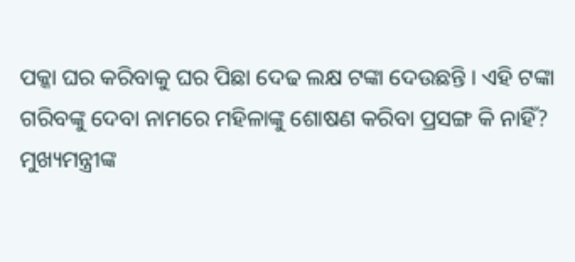ପକ୍କା ଘର କରିବାକୁ ଘର ପିଛା ଦେଢ ଲକ୍ଷ ଟଙ୍କା ଦେଉଛନ୍ତି । ଏହି ଟଙ୍କା ଗରିବଙ୍କୁ ଦେବା ନାମରେ ମହିଳାଙ୍କୁ ଶୋଷଣ କରିବା ପ୍ରସଙ୍ଗ କି ନାହିଁ? ମୁଖ୍ୟମନ୍ତ୍ରୀଙ୍କ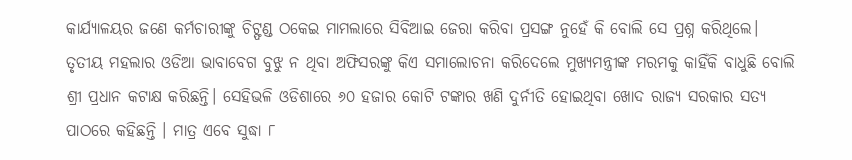କାର୍ଯ୍ୟାଳୟର ଜଣେ କର୍ମଚାରୀଙ୍କୁ ଚିଟ୍ଫଣ୍ଡ ଠକେଇ ମାମଲାରେ ସିବିଆଇ ଜେରା କରିବା ପ୍ରସଙ୍ଗ ନୁହେଁ କି ବୋଲି ସେ ପ୍ରଶ୍ନ କରିଥିଲେ।
ତୃତୀୟ ମହଲାର ଓଡିଆ ଭାବାବେଗ ବୁଝୁ ନ ଥିବା ଅଫିସରଙ୍କୁ କିଏ ସମାଲୋଚନା କରିଦେଲେ ମୁଖ୍ୟମନ୍ତ୍ରୀଙ୍କ ମରମକୁ କାହିଁକି ବାଧୁଛି ବୋଲି ଶ୍ରୀ ପ୍ରଧାନ କଟାକ୍ଷ କରିଛନ୍ତି। ସେହିଭଳି ଓଡିଶାରେ ୬୦ ହଜାର କୋଟି ଟଙ୍କାର ଖଣି ଦୁର୍ନୀତି ହୋଇଥିବା ଖୋଦ ରାଜ୍ୟ ସରକାର ସତ୍ୟ ପାଠରେ କହିଛନ୍ତି । ମାତ୍ର ଏବେ ସୁଦ୍ଧା ୮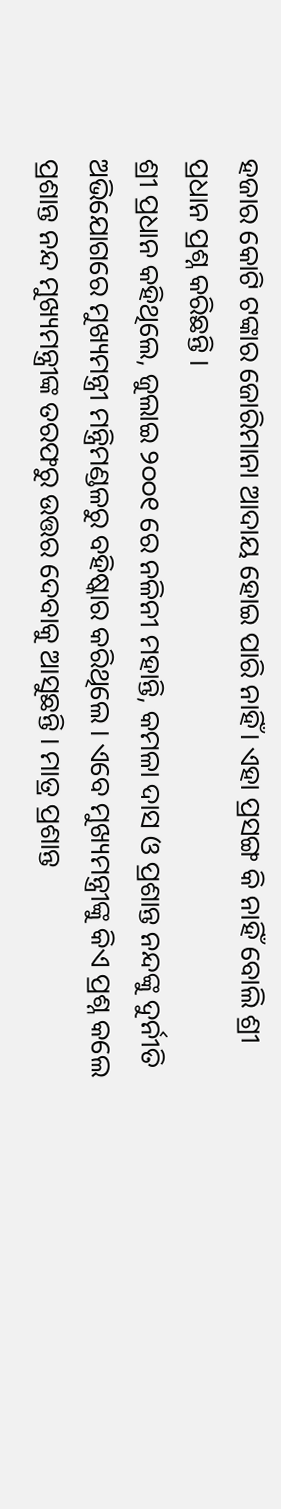ହଜାର କୋଟି ଟଙ୍କାର ଜୋରିମାନା ଆଦାୟ ହୋଇ ପାରି ନାହିଁ। ଏହା ପ୍ରସଙ୍ଗ କି ନାହିଁ ବୋଲି ଶ୍ରୀ ପ୍ରଧାନ ପ୍ରଶ୍ନ କରିଛନ୍ତି ।
ଶ୍ରୀ ପ୍ରଧାନ କହିଥିଲେ, ଜୁଲାଇ ୨୦୦୧ ରେ ନଳିନୀ ମହାନ୍ତି, କମଳା ଦାସ ଓ ପ୍ରଶାନ୍ତ ନନ୍ଦଙ୍କୁ ଦୁର୍ନୀତି ଅଭିଯୋଗରେ ମୁଖ୍ୟମନ୍ତ୍ରୀ ମନ୍ତ୍ରିମଣ୍ଡଳରୁ ବହିଷ୍କାର କରିଥିଲେ । ଏବେ ମୁଖ୍ୟମନ୍ତ୍ରୀଙ୍କୁ କିଏ ପ୍ରଶ୍ନ କଲେ ପ୍ରଶାନ୍ତ ନନ୍ଦ ମୁଖ୍ୟମନ୍ତ୍ରୀଙ୍କ ତରଫରୁ ଉତ୍ତର ଦେବାକୁ ଆସୁଛନ୍ତି । ମାତ୍ର ପ୍ରଶାନ୍ତ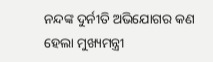ନନ୍ଦଙ୍କ ଦୁର୍ନୀତି ଅଭିଯୋଗର କଣ ହେଲା ମୁଖ୍ୟମନ୍ତ୍ରୀ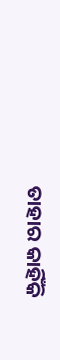ତାହାର କାହିଁକି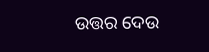ଉତ୍ତର ଦେଉ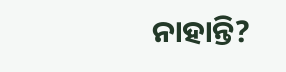ନାହାନ୍ତି?